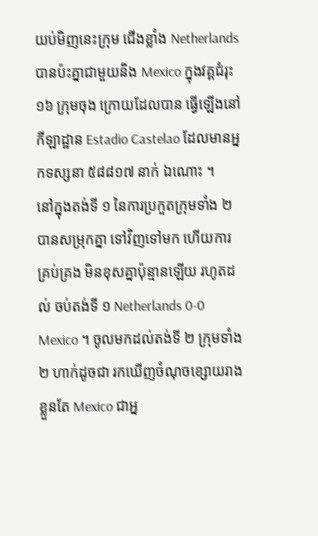យប់មិញនេះក្រុម ជើងខ្លាំង Netherlands បានប៉ះគ្នាជាមួយនិង Mexico ក្នុងវគ្គជំរុះ ១៦ ក្រុមចុង ក្រោយដែលបាន ធ្វើឡើងនៅកីឡាដ្ឋាន Estadio Castelao ដែលមានអ្នកទស្សនា ៥៨៨១៧ នាក់ ឯណោះ ។
នៅក្នុងតង់ទី ១ នៃការប្រកួតក្រុមទាំង ២ បានសម្រុកគ្នា ទៅវិញទៅមក ហើយការ គ្រប់គ្រង មិនខុសគ្នាប៉ុន្មានឡើយ រហូតដល់ ចប់តង់ទី ១ Netherlands 0-0 Mexico ។ ចូលមកដល់តង់ទី ២ ក្រុមទាំង ២ ហាក់ដូចជា រកឃើញចំណុចខ្សោយរាងខ្លួនតែ Mexico ជាអ្ន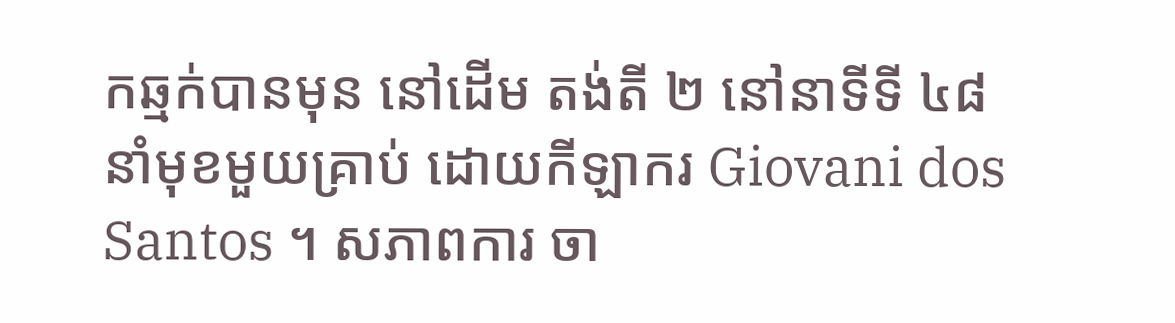កឆ្មក់បានមុន នៅដើម តង់តី ២ នៅនាទីទី ៤៨ នាំមុខមួយគ្រាប់ ដោយកីឡាករ Giovani dos Santos ។ សភាពការ ចា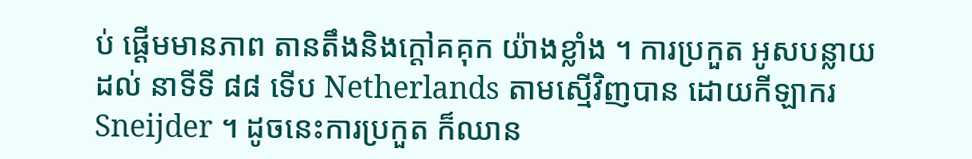ប់ ផ្តើមមានភាព តានតឹងនិងក្តៅគគុក យ៉ាងខ្លាំង ។ ការប្រកួត អូសបន្លាយដល់ នាទីទី ៨៨ ទើប Netherlands តាមស្មើវិញបាន ដោយកីឡាករ Sneijder ។ ដូចនេះការប្រកួត ក៏ឈាន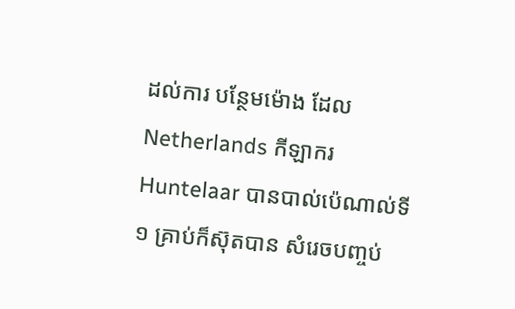ដល់ការ បន្ថែមម៉ោង ដែល Netherlands កីឡាករ Huntelaar បានបាល់ប៉េណាល់ទី ១ គ្រាប់ក៏ស៊ុតបាន សំរេចបញ្ចប់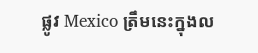ផ្លូវ Mexico ត្រឹមនេះក្នុងល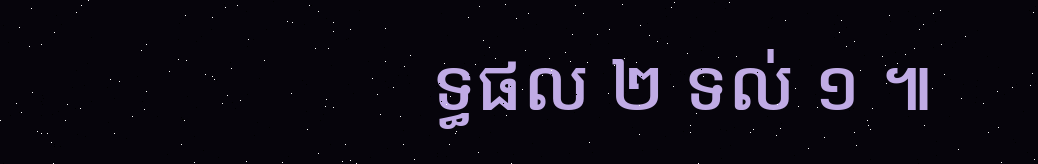ទ្ធផល ២ ទល់ ១ ៕